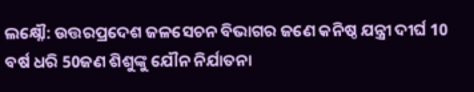ଲକ୍ଷ୍ନୌ: ଉତ୍ତରପ୍ରଦେଶ ଜଳସେଚନ ବିଭାଗର ଜଣେ କନିଷ୍ଠ ଯନ୍ତ୍ରୀ ଦୀର୍ଘ 10 ବର୍ଷ ଧରି 50ଜଣ ଶିଶୁଙ୍କୁ ଯୌନ ନିର୍ଯାତନା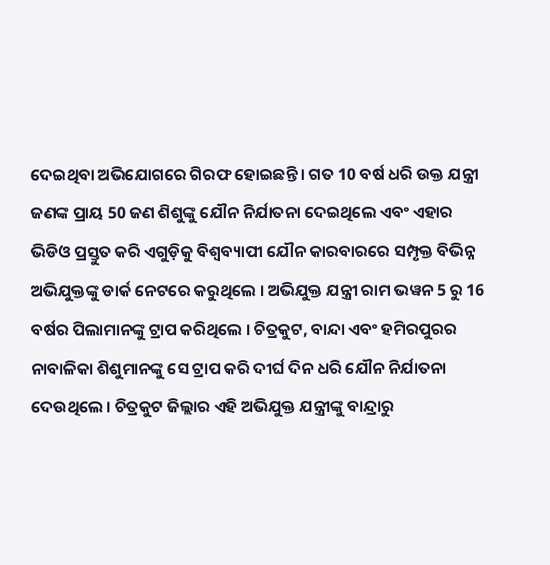ଦେଇଥିବା ଅଭିଯୋଗରେ ଗିରଫ ହୋଇଛନ୍ତି । ଗତ 10 ବର୍ଷ ଧରି ଉକ୍ତ ଯନ୍ତ୍ରୀ ଜଣଙ୍କ ପ୍ରାୟ 50 ଜଣ ଶିଶୁଙ୍କୁ ଯୌନ ନିର୍ଯାତନା ଦେଇଥିଲେ ଏବଂ ଏହାର ଭିଡିଓ ପ୍ରସ୍ତୁତ କରି ଏଗୁଡ଼ିକୁ ବିଶ୍ୱବ୍ୟାପୀ ଯୌନ କାରବାରରେ ସମ୍ପୃକ୍ତ ବିଭିନ୍ନ ଅଭିଯୁକ୍ତଙ୍କୁ ଡାର୍କ ନେଟରେ କରୁଥିଲେ । ଅଭିଯୁକ୍ତ ଯନ୍ତ୍ରୀ ରାମ ଭୱନ 5 ରୁ 16 ବର୍ଷର ପିଲାମାନଙ୍କୁ ଟ୍ରାପ କରିଥିଲେ । ଚିତ୍ରକୁଟ, ବାନ୍ଦା ଏବଂ ହମିରପୁରର ନାବାଳିକା ଶିଶୁମାନଙ୍କୁ ସେ ଟ୍ରାପ କରି ଦୀର୍ଘ ଦିନ ଧରି ଯୌନ ନିର୍ଯାତନା ଦେଉଥିଲେ । ଚିତ୍ରକୁଟ ଜିଲ୍ଲାର ଏହି ଅଭିଯୁକ୍ତ ଯନ୍ତ୍ରୀଙ୍କୁ ବାନ୍ଦ୍ରାରୁ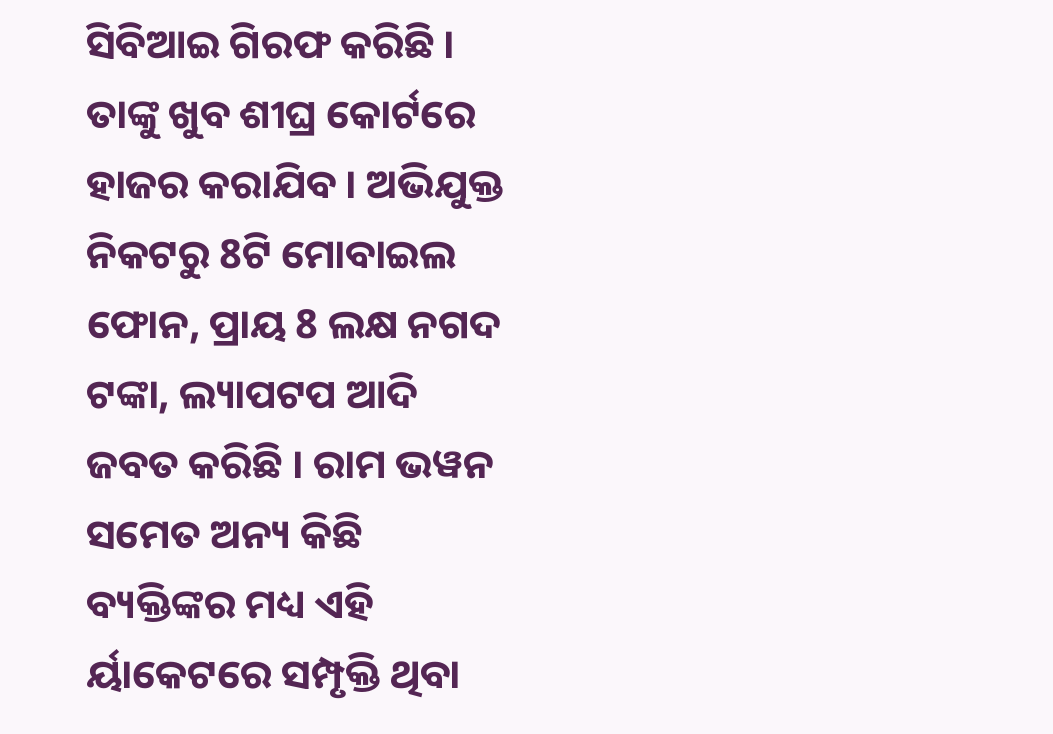ସିବିଆଇ ଗିରଫ କରିଛି । ତାଙ୍କୁ ଖୁବ ଶୀଘ୍ର କୋର୍ଟରେ ହାଜର କରାଯିବ । ଅଭିଯୁକ୍ତ ନିକଟରୁ 8ଟି ମୋବାଇଲ ଫୋନ, ପ୍ରାୟ 8 ଲକ୍ଷ ନଗଦ ଟଙ୍କା, ଲ୍ୟାପଟପ ଆଦି ଜବତ କରିଛି । ରାମ ଭୱନ ସମେତ ଅନ୍ୟ କିଛି ବ୍ୟକ୍ତିଙ୍କର ମଧ୍ୟ ଏହି ର୍ୟାକେଟରେ ସମ୍ପୃକ୍ତି ଥିବା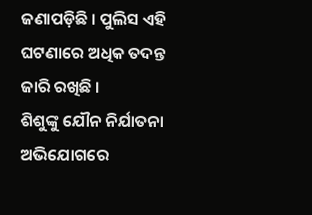ଜଣାପଡ଼ିଛି । ପୁଲିସ ଏହି ଘଟଣାରେ ଅଧିକ ତଦନ୍ତ ଜାରି ରଖିଛି ।
ଶିଶୁଙ୍କୁ ଯୌନ ନିର୍ଯାତନା ଅଭିଯୋଗରେ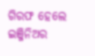ଗିରଫ ହେଲେ ଇଞ୍ଜିନିଅର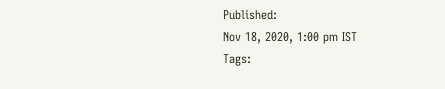Published:
Nov 18, 2020, 1:00 pm IST
Tags: